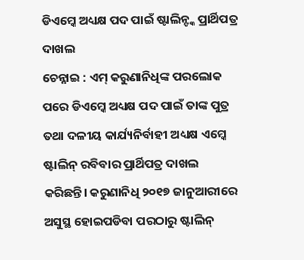ଡିଏମ୍କେ ଅଧ୍ୟକ୍ଷ ପଦ ପାଇଁ ଷ୍ଟାଲିନ୍ଙ୍କ ପ୍ରାର୍ଥିପତ୍ର ଦାଖଲ
ଚେନ୍ନାଇ : ଏମ୍ କରୁଣାନିଧିଙ୍କ ପରଲୋକ ପରେ ଡିଏମ୍କେ ଅଧ୍ୟକ୍ଷ ପଦ ପାଇଁ ତାଙ୍କ ପୁତ୍ର ତଥା ଦଳୀୟ କାର୍ଯ୍ୟନିର୍ବାହୀ ଅଧ୍ୟକ୍ଷ ଏମ୍କେ ଷ୍ଟାଲିନ୍ ରବିବାର ପ୍ରାର୍ଥିପତ୍ର ଦାଖଲ କରିଛନ୍ତି। କରୁଣାନିଧି ୨୦୧୭ ଜାନୁଆରୀରେ ଅସୁସ୍ଥ ହୋଇପଡିବା ପରଠାରୁ ଷ୍ଟାଲିନ୍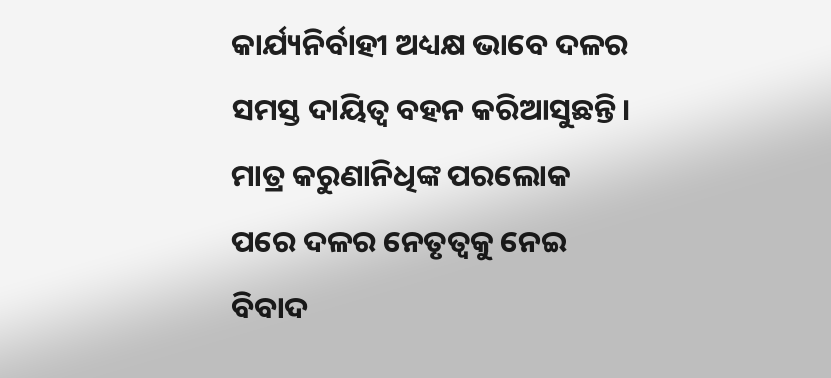କାର୍ଯ୍ୟନିର୍ବାହୀ ଅଧ୍ୟକ୍ଷ ଭାବେ ଦଳର ସମସ୍ତ ଦାୟିତ୍ୱ ବହନ କରିଆସୁଛନ୍ତି। ମାତ୍ର କରୁଣାନିଧିଙ୍କ ପରଲୋକ ପରେ ଦଳର ନେତୃତ୍ୱକୁ ନେଇ ବିବାଦ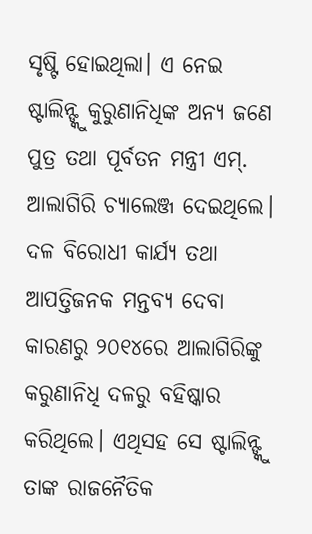ସୃଷ୍ଟି ହୋଇଥିଲା। ଏ ନେଇ ଷ୍ଟାଲିନ୍ଙ୍କୁ କୁରୁଣାନିଧିଙ୍କ ଅନ୍ୟ ଜଣେ ପୁତ୍ର ତଥା ପୂର୍ବତନ ମନ୍ତ୍ରୀ ଏମ୍. ଆଲାଗିରି ଚ୍ୟାଲେଞ୍ଜ ଦେଇଥିଲେ। ଦଳ ବିରୋଧୀ କାର୍ଯ୍ୟ ତଥା ଆପତ୍ତିଜନକ ମନ୍ତବ୍ୟ ଦେବା କାରଣରୁ ୨୦୧୪ରେ ଆଲାଗିରିଙ୍କୁ କରୁଣାନିଧି ଦଳରୁ ବହିଷ୍କାର କରିଥିଲେ। ଏଥିସହ ସେ ଷ୍ଟାଲିନ୍ଙ୍କୁ ତାଙ୍କ ରାଜନୈତିକ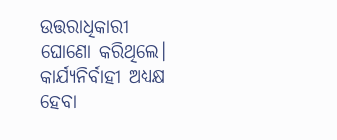ଉତ୍ତରାଧିକାରୀ ଘୋଣୋ କରିଥିଲେ। କାର୍ଯ୍ୟନିର୍ବାହୀ ଅଧ୍ୟକ୍ଷ ହେବା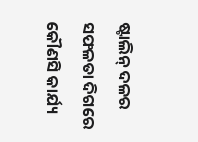ଷ୍ଟାଲିନ୍ ଦଳର ସଫଳତା ଦିଗରେ କୌଣସି କାର୍ଯ୍ୟ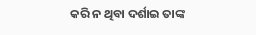କରି ନ ଥିବା ଦର୍ଶାଇ ତାଙ୍କ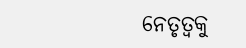ନେତୃତ୍ୱକୁ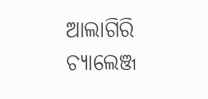ଆଲାଗିରି ଚ୍ୟାଲେଞ୍ଜ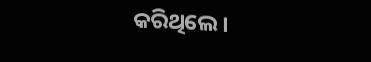କରିଥିଲେ।